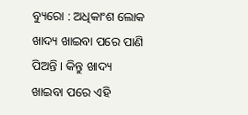ବ୍ୟୁରୋ : ଅଧିକାଂଶ ଲୋକ ଖାଦ୍ୟ ଖାଇବା ପରେ ପାଣି ପିଅନ୍ତି । କିନ୍ତୁ ଖାଦ୍ୟ ଖାଇବା ପରେ ଏହି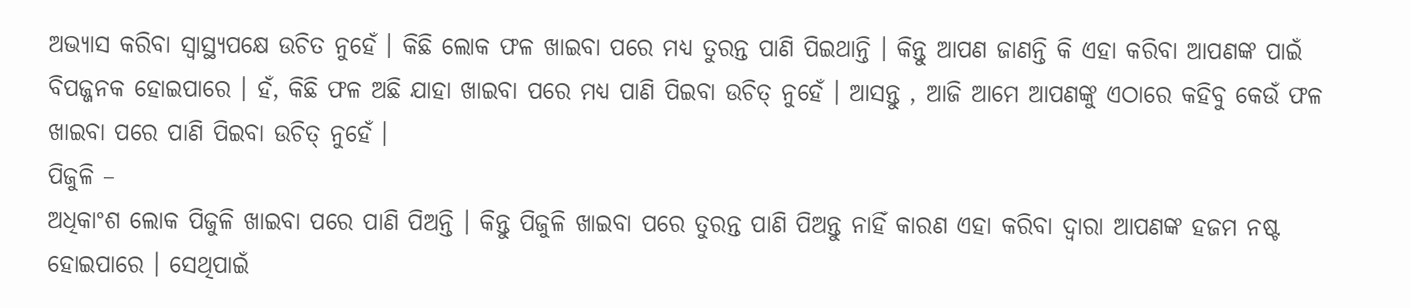ଅଭ୍ୟାସ କରିବା ସ୍ୱାସ୍ଥ୍ୟପକ୍ଷେ ଉଚିତ ନୁହେଁ । କିଛି ଲୋକ ଫଳ ଖାଇବା ପରେ ମଧ୍ୟ ତୁରନ୍ତ ପାଣି ପିଇଥାନ୍ତି । କିନ୍ତୁ ଆପଣ ଜାଣନ୍ତି କି ଏହା କରିବା ଆପଣଙ୍କ ପାଇଁ ବିପଜ୍ଜନକ ହୋଇପାରେ । ହଁ, କିଛି ଫଳ ଅଛି ଯାହା ଖାଇବା ପରେ ମଧ୍ୟ ପାଣି ପିଇବା ଉଚିତ୍ ନୁହେଁ । ଆସନ୍ତୁ , ଆଜି ଆମେ ଆପଣଙ୍କୁ ଏଠାରେ କହିବୁ କେଉଁ ଫଳ ଖାଇବା ପରେ ପାଣି ପିଇବା ଉଚିତ୍ ନୁହେଁ ।
ପିଜୁଳି –
ଅଧିକାଂଶ ଲୋକ ପିଜୁଳି ଖାଇବା ପରେ ପାଣି ପିଅନ୍ତି । କିନ୍ତୁ ପିଜୁଳି ଖାଇବା ପରେ ତୁରନ୍ତ ପାଣି ପିଅନ୍ତୁ ନାହିଁ କାରଣ ଏହା କରିବା ଦ୍ୱାରା ଆପଣଙ୍କ ହଜମ ନଷ୍ଟ ହୋଇପାରେ । ସେଥିପାଇଁ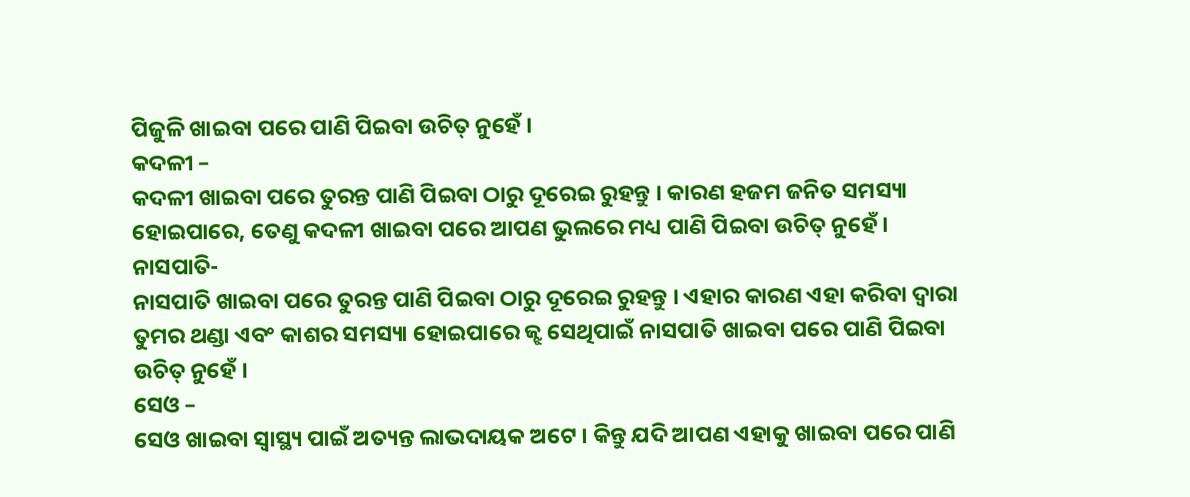ପିଜୁଳି ଖାଇବା ପରେ ପାଣି ପିଇବା ଉଚିତ୍ ନୁହେଁ ।
କଦଳୀ –
କଦଳୀ ଖାଇବା ପରେ ତୁରନ୍ତ ପାଣି ପିଇବା ଠାରୁ ଦୂରେଇ ରୁହନ୍ତୁ । କାରଣ ହଜମ ଜନିତ ସମସ୍ୟା ହୋଇପାରେ, ତେଣୁ କଦଳୀ ଖାଇବା ପରେ ଆପଣ ଭୁଲରେ ମଧ୍ୟ ପାଣି ପିଇବା ଉଚିତ୍ ନୁହେଁ ।
ନାସପାତି-
ନାସପାତି ଖାଇବା ପରେ ତୁରନ୍ତ ପାଣି ପିଇବା ଠାରୁ ଦୂରେଇ ରୁହନ୍ତୁ । ଏହାର କାରଣ ଏହା କରିବା ଦ୍ୱାରା ତୁମର ଥଣ୍ଡା ଏବଂ କାଶର ସମସ୍ୟା ହୋଇପାରେ ଜ୍ଝ ସେଥିପାଇଁ ନାସପାତି ଖାଇବା ପରେ ପାଣି ପିଇବା ଉଚିତ୍ ନୁହେଁ ।
ସେଓ –
ସେଓ ଖାଇବା ସ୍ୱାସ୍ଥ୍ୟ ପାଇଁ ଅତ୍ୟନ୍ତ ଲାଭଦାୟକ ଅଟେ । କିନ୍ତୁ ଯଦି ଆପଣ ଏହାକୁ ଖାଇବା ପରେ ପାଣି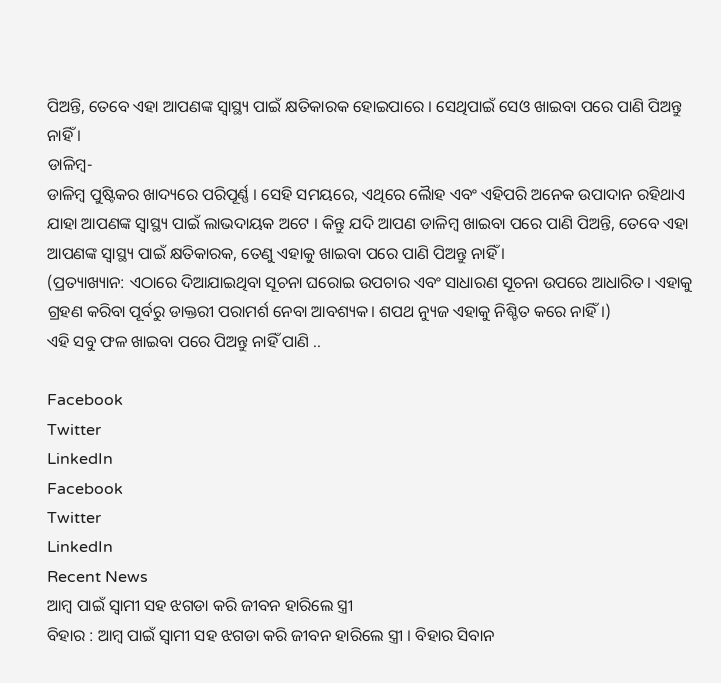ପିଅନ୍ତି, ତେବେ ଏହା ଆପଣଙ୍କ ସ୍ୱାସ୍ଥ୍ୟ ପାଇଁ କ୍ଷତିକାରକ ହୋଇପାରେ । ସେଥିପାଇଁ ସେଓ ଖାଇବା ପରେ ପାଣି ପିଅନ୍ତୁ ନାହିଁ ।
ଡାଳିମ୍ବ-
ଡାଳିମ୍ବ ପୁଷ୍ଟିକର ଖାଦ୍ୟରେ ପରିପୂର୍ଣ୍ଣ । ସେହି ସମୟରେ, ଏଥିରେ ଲୈାହ ଏବଂ ଏହିପରି ଅନେକ ଉପାଦାନ ରହିଥାଏ ଯାହା ଆପଣଙ୍କ ସ୍ୱାସ୍ଥ୍ୟ ପାଇଁ ଲାଭଦାୟକ ଅଟେ । କିନ୍ତୁ ଯଦି ଆପଣ ଡାଳିମ୍ବ ଖାଇବା ପରେ ପାଣି ପିଅନ୍ତି, ତେବେ ଏହା ଆପଣଙ୍କ ସ୍ୱାସ୍ଥ୍ୟ ପାଇଁ କ୍ଷତିକାରକ, ତେଣୁ ଏହାକୁ ଖାଇବା ପରେ ପାଣି ପିଅନ୍ତୁ ନାହିଁ ।
(ପ୍ରତ୍ୟାଖ୍ୟାନ: ଏଠାରେ ଦିଆଯାଇଥିବା ସୂଚନା ଘରୋଇ ଉପଚାର ଏବଂ ସାଧାରଣ ସୂଚନା ଉପରେ ଆଧାରିତ। ଏହାକୁ ଗ୍ରହଣ କରିବା ପୂର୍ବରୁ ଡାକ୍ତରୀ ପରାମର୍ଶ ନେବା ଆବଶ୍ୟକ। ଶପଥ ନ୍ୟୁଜ ଏହାକୁ ନିଶ୍ଚିତ କରେ ନାହିଁ।)
ଏହି ସବୁ ଫଳ ଖାଇବା ପରେ ପିଅନ୍ତୁ ନାହିଁ ପାଣି ..

Facebook
Twitter
LinkedIn
Facebook
Twitter
LinkedIn
Recent News
ଆମ୍ବ ପାଇଁ ସ୍ୱାମୀ ସହ ଝଗଡା କରି ଜୀବନ ହାରିଲେ ସ୍ତ୍ରୀ
ବିହାର : ଆମ୍ବ ପାଇଁ ସ୍ୱାମୀ ସହ ଝଗଡା କରି ଜୀବନ ହାରିଲେ ସ୍ତ୍ରୀ । ବିହାର ସିବାନ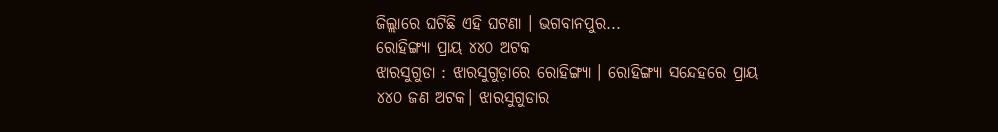ଜିଲ୍ଲାରେ ଘଟିଛି ଏହି ଘଟଣା । ଭଗବାନପୁର...
ରୋହିଙ୍ଗ୍ୟା ପ୍ରାୟ ୪୪୦ ଅଟକ
ଝାରସୁଗୁଡା : ଝାରସୁଗୁଡ଼ାରେ ରୋହିଙ୍ଗ୍ୟା । ରୋହିଙ୍ଗ୍ୟା ସନ୍ଦେହରେ ପ୍ରାୟ ୪୪୦ ଜଣ ଅଟକ। ଝାରସୁଗୁଡାର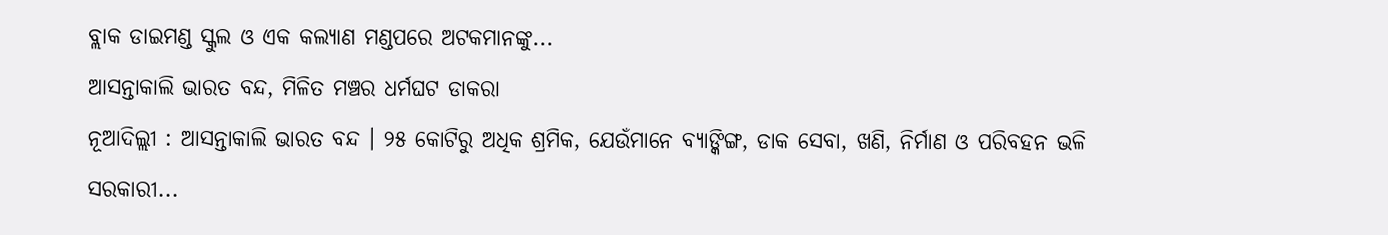ବ୍ଲାକ ଡାଇମଣ୍ଡ ସ୍କୁଲ ଓ ଏକ କଲ୍ୟାଣ ମଣ୍ଡପରେ ଅଟକମାନଙ୍କୁ...
ଆସନ୍ତାକାଲି ଭାରତ ବନ୍ଦ, ମିଳିତ ମଞ୍ଚର ଧର୍ମଘଟ ଡାକରା
ନୂଆଦିଲ୍ଲୀ : ଆସନ୍ତାକାଲି ଭାରତ ବନ୍ଦ । ୨୫ କୋଟିରୁ ଅଧିକ ଶ୍ରମିକ, ଯେଉଁମାନେ ବ୍ୟାଙ୍କିଙ୍ଗ, ଡାକ ସେବା, ଖଣି, ନିର୍ମାଣ ଓ ପରିବହନ ଭଳି ସରକାରୀ...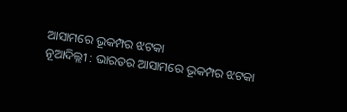ଆସାମରେ ଭୂକମ୍ପର ଝଟକା
ନୂଆଦିଲ୍ଲୀ : ଭାରତର ଆସାମରେ ଭୂକମ୍ପର ଝଟକା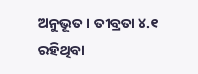ଅନୁଭୂତ । ତୀବ୍ରତା ୪.୧ ରହିଥିବା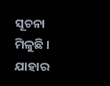ସୂଚନା ମିଳୁଛି । ଯାହାର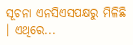ସୂଚନା ଏନସିଏସପକ୍ଷରୁ ମିଳିଛି । ଏଥିରେ...